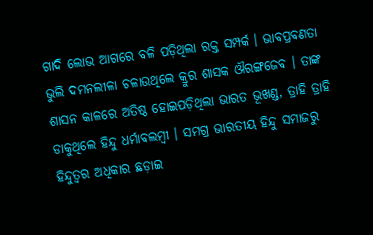ଗାଦି ଲୋଭ ଆଗରେ ବଳି ପଡ଼ିଥିଲା ରକ୍ତ ସମ୍ପର୍କ । ଭାବପ୍ରବଣତା ଭୁଲି ଦମନଲୀଳା ଚଳାଉଥିଲେ କ୍ରୁର ଶାସକ ଔରଙ୍ଗଜେବ । ତାଙ୍କ ଶାସନ କାଳରେ ଅତିଷ୍ଠ ହୋଇପଡ଼ିଥିଲା ଭାରତ ଭୂଖଣ୍ଡ, ତ୍ରାହି ତ୍ରାହି ଡାକୁଥିଲେ ହିନ୍ଦୁ ଧର୍ମାବଲମ୍ବୀ । ସମଗ୍ର ଭାରତୀୟ ହିନ୍ଦୁ ସମାଜରୁ ହିନ୍ଦୁତ୍ୱର ଅଧିକାର ଛଡ଼ାଇ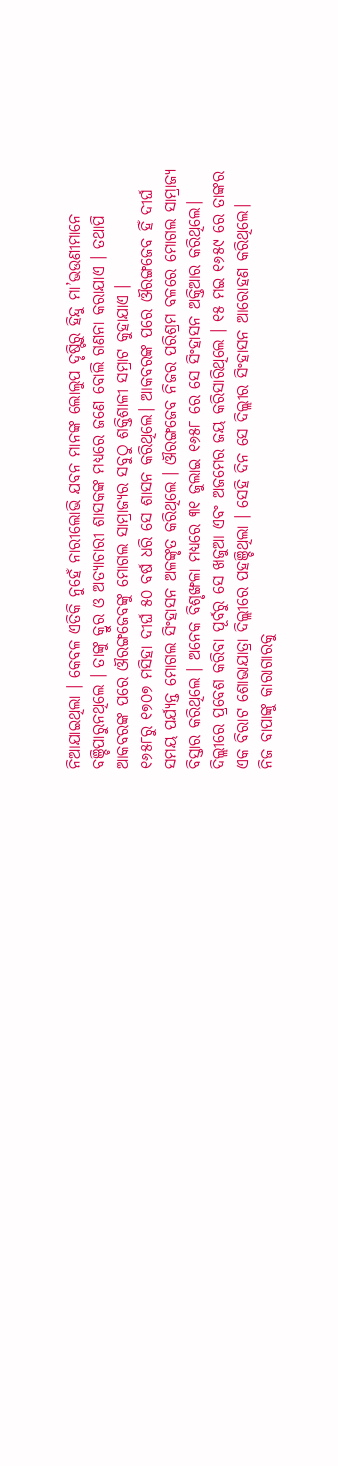ନିଆଯାଇଥିଲା । କେବଳ ଏତିକି ନୁହେଁ ନାରୀଲୋଭି ଯବନ ମାନଙ୍କ ଲୋଲୁପ ଦୃଷ୍ଟିରୁ ହିନ୍ଦୁ ମା’ଭଉଣୀମାନେ ବଞ୍ଚିପାରୁନଥିଲେ । ତାଙ୍କୁ କ୍ରୁର ଓ ଅତ୍ୟାଚାରୀ ଶାସକଙ୍କ ମଧ୍ୟରେ ଜଣେ ବୋଲି ଗଣନା କରାଯାଏ । ତଥାପି ଆକବରଙ୍କ ପରେ ଔରଙ୍ଗଜେବଙ୍କୁ ମୋଗଲ ସାମ୍ରାଜ୍ୟର ସବୁଠୁ ଶକ୍ତିଶାଳୀ ସମ୍ରାଟ କୁହାଯାଏ ।
୧୬୫୮ରୁ ୧୭୦୭ ମସିହା ଦୀର୍ଘ ୫୦ ବର୍ଷ ଧରି ସେ ଶାସନ କରିଥିଲେ। ଆକବରଙ୍କ ପରେ ଔରଙ୍ଗଜେବ ହିଁ ଦୀର୍ଘ ସମୟ ପର୍ଯ୍ୟନ୍ତ ମୋଗଲ ସିଂହାସନ ଅଳଙ୍କୃତ କରିଥିଲେ । ଔରଙ୍ଗଜେବ ନିଜର ପରିଶ୍ରମ ବଳରେ ମୋଗଲ ସାମ୍ରାଜ୍ୟ ବିସ୍ତାର କରିଥିଲେ । ଅନେକ ବିଶୃଙ୍ଖଳା ମଧ୍ୟରେ ୩୧ ଜୁଲାଇ ୧୬୫୮ ରେ ସେ ସିଂହାସନ ଅକ୍ତିଆର କରିଥିଲେ। ଦିଲ୍ଲୀରେ ପ୍ରବେଶ କରିବା ପୂର୍ବରୁ ସେ ଖଜୁଆ ଏବଂ ଅଜମେର ଜୟ କରିସାରିଥିଲେ । ୧୫ ମଇ ୧୬୫୯ ରେ ତାଙ୍କର ଏକ ବିରାଟ ଶୋଭାଯାତ୍ରା ଦିଲ୍ଲୀରେ ପହଞ୍ଚିଥିଲା । ସେହି ଦିନ ସେ ଦିଲ୍ଲୀର ସିଂହାସନ ଆରୋହଣ କରିଥିଲେ।
ନିଜ ବାପାଙ୍କୁ କାରାଗାରକୁ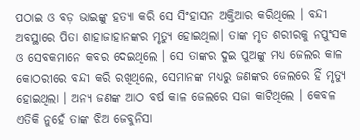ପଠାଇ ଓ ବଡ଼ ଭାଇଙ୍କୁ ହତ୍ୟା କରି ସେ ସିଂହାସନ ଅକ୍ତିଆର କରିଥିଲେ । ବନ୍ଦୀ ଅବସ୍ଥାରେ ପିତା ଶାହାଜାହାନଙ୍କର ମୃତ୍ୟୁ ହୋଇଥିଲା। ତାଙ୍କ ମୃତ ଶରୀରକୁ ନପୁଂସକ ଓ ସେବକମାନେ କବର ଦେଇଥିଲେ । ସେ ତାଙ୍କର ଦୁଇ ପୁଅଙ୍କୁ ମଧ୍ୟ ଜେଲର କାଳ କୋଠରୀରେ ବନ୍ଦୀ କରି ରଖିଥିଲେ, ସେମାନଙ୍କ ମଧ୍ୟରୁ ଜଣଙ୍କର ଜେଲରେ ହିଁ ମୃତ୍ୟୁ ହୋଇଥିଲା । ଅନ୍ୟ ଜଣଙ୍କ ଆଠ ବର୍ଷ କାଳ ଜେଲରେ ସଜା କାଟିଥିଲେ । କେବଳ ଏତିକି ନୁହେଁ ତାଙ୍କ ଝିଅ ଜେବୁନିସା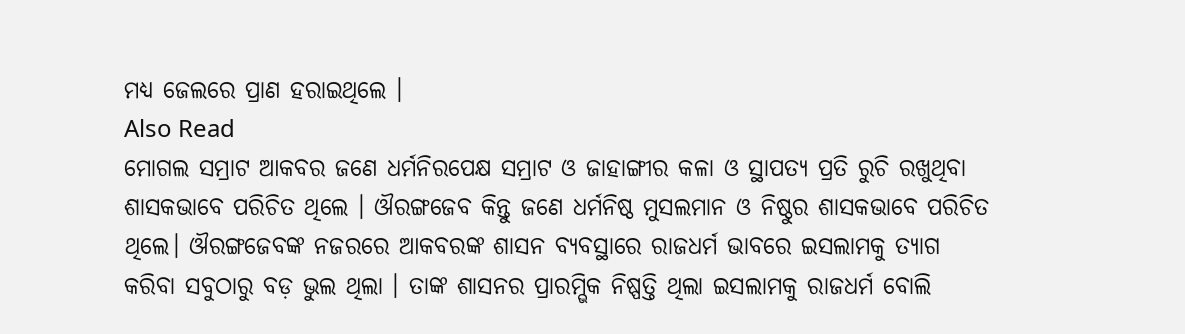ମଧ୍ୟ ଜେଲରେ ପ୍ରାଣ ହରାଇଥିଲେ ।
Also Read
ମୋଗଲ ସମ୍ରାଟ ଆକବର ଜଣେ ଧର୍ମନିରପେକ୍ଷ ସମ୍ରାଟ ଓ ଜାହାଙ୍ଗୀର କଳା ଓ ସ୍ଥାପତ୍ୟ ପ୍ରତି ରୁଚି ରଖୁଥିବା ଶାସକଭାବେ ପରିଚିତ ଥିଲେ । ଔରଙ୍ଗଜେବ କିନ୍ତୁ ଜଣେ ଧର୍ମନିଷ୍ଠ ମୁସଲମାନ ଓ ନିଷ୍ଠୁର ଶାସକଭାବେ ପରିଚିତ ଥିଲେ। ଔରଙ୍ଗଜେବଙ୍କ ନଜରରେ ଆକବରଙ୍କ ଶାସନ ବ୍ୟବସ୍ଥାରେ ରାଜଧର୍ମ ଭାବରେ ଇସଲାମକୁ ତ୍ୟାଗ କରିବା ସବୁଠାରୁ ବଡ଼ ଭୁଲ ଥିଲା । ତାଙ୍କ ଶାସନର ପ୍ରାରମ୍ଭିକ ନିଷ୍ପତ୍ତି ଥିଲା ଇସଲାମକୁ ରାଜଧର୍ମ ବୋଲି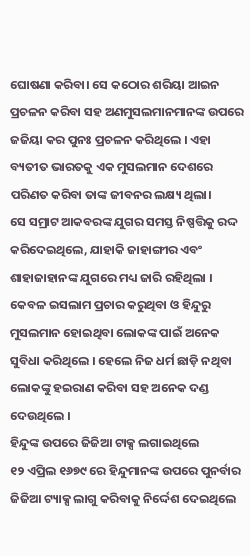ଘୋଷଣା କରିବା। ସେ କଠୋର ଶରିୟା ଆଇନ ପ୍ରଚଳନ କରିବା ସହ ଅଣମୁସଲମାନମାନଙ୍କ ଉପରେ ଜଜିୟା କର ପୁନଃ ପ୍ରଚଳନ କରିଥିଲେ । ଏହା ବ୍ୟତୀତ ଭାରତକୁ ଏକ ମୁସଲମାନ ଦେଶରେ ପରିଣତ କରିବା ତାଙ୍କ ଜୀବନର ଲକ୍ଷ୍ୟ ଥିଲା।
ସେ ସମ୍ରାଟ ଆକବରଙ୍କ ଯୁଗର ସମସ୍ତ ନିଷ୍ପତ୍ତିକୁ ରଦ୍ଦ କରିଦେଇଥିଲେ, ଯାହାକି ଜାହାଙ୍ଗୀର ଏବଂ ଶାହାଜାହାନଙ୍କ ଯୁଗରେ ମଧ୍ୟ ଜାରି ରହିଥିଲା । କେବଳ ଇସଲାମ ପ୍ରଚାର କରୁଥିବା ଓ ହିନ୍ଦୁରୁ ମୁସଲମାନ ହୋଇଥିବା ଲୋକଙ୍କ ପାଇଁ ଅନେକ ସୁବିଧା କରିଥିଲେ । ହେଲେ ନିଜ ଧର୍ମ ଛାଡ଼ି ନଥିବା ଲୋକଙ୍କୁ ହଇରାଣ କରିବା ସହ ଅନେକ ଦଣ୍ଡ ଦେଉଥିଲେ ।
ହିନ୍ଦୁଙ୍କ ଉପରେ ଜିଜିଆ ଟାକ୍ସ ଲଗାଇଥିଲେ
୧୨ ଏପ୍ରିଲ ୧୬୭୯ ରେ ହିନ୍ଦୁମାନଙ୍କ ଉପରେ ପୁନର୍ବାର ଜିଜିଆ ଟ୍ୟାକ୍ସ ଲାଗୁ କରିବାକୁ ନିର୍ଦ୍ଦେଶ ଦେଇଥିଲେ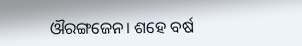ଔରଙ୍ଗଜେନ। ଶହେ ବର୍ଷ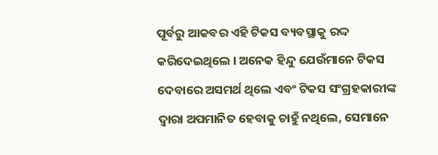ପୂର୍ବରୁ ଆକବର ଏହି ଟିକସ ବ୍ୟବସ୍ଥାକୁ ରଦ୍ଦ କରିଦେଇଥିଲେ । ଅନେକ ହିନ୍ଦୁ ଯେଉଁମାନେ ଟିକସ ଦେବାରେ ଅସମର୍ଥ ଥିଲେ ଏବଂ ଟିକସ ସଂଗ୍ରହକାରୀଙ୍କ ଦ୍ୱାରା ଅପମାନିତ ହେବାକୁ ଚାହୁଁ ନଥିଲେ, ସେମାନେ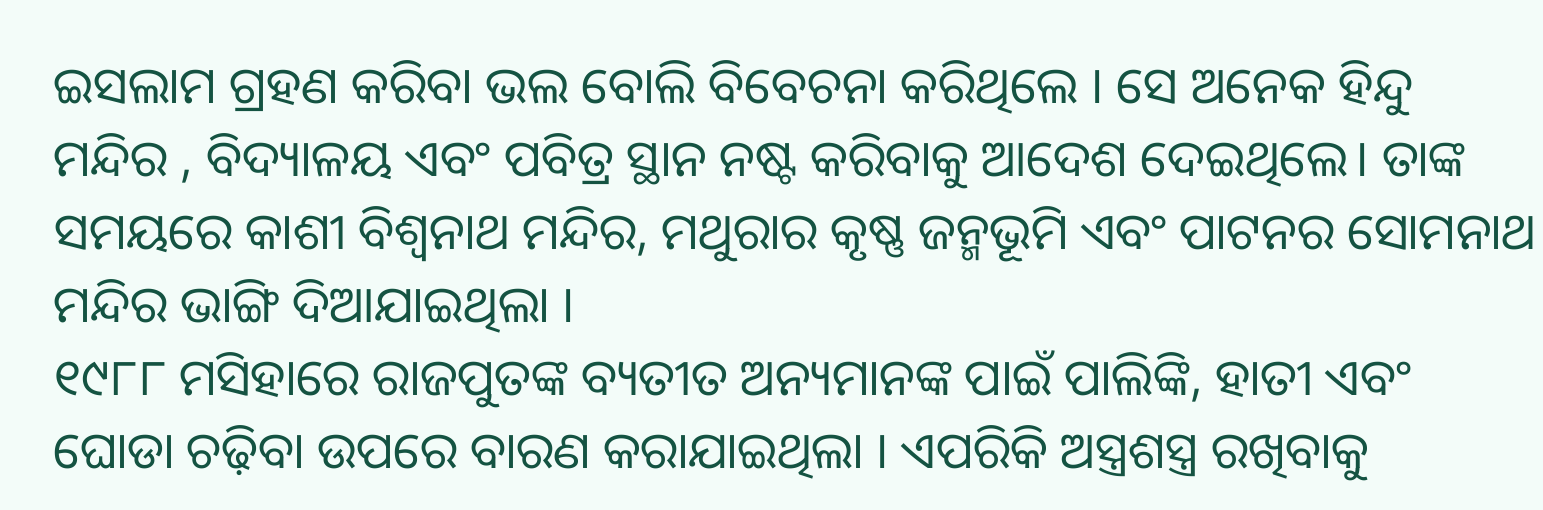ଇସଲାମ ଗ୍ରହଣ କରିବା ଭଲ ବୋଲି ବିବେଚନା କରିଥିଲେ । ସେ ଅନେକ ହିନ୍ଦୁ ମନ୍ଦିର , ବିଦ୍ୟାଳୟ ଏବଂ ପବିତ୍ର ସ୍ଥାନ ନଷ୍ଟ କରିବାକୁ ଆଦେଶ ଦେଇଥିଲେ। ତାଙ୍କ ସମୟରେ କାଶୀ ବିଶ୍ୱନାଥ ମନ୍ଦିର, ମଥୁରାର କୃଷ୍ଣ ଜନ୍ମଭୂମି ଏବଂ ପାଟନର ସୋମନାଥ ମନ୍ଦିର ଭାଙ୍ଗି ଦିଆଯାଇଥିଲା ।
୧୯୮୮ ମସିହାରେ ରାଜପୁତଙ୍କ ବ୍ୟତୀତ ଅନ୍ୟମାନଙ୍କ ପାଇଁ ପାଲିଙ୍କି, ହାତୀ ଏବଂ ଘୋଡା ଚଢ଼ିବା ଉପରେ ବାରଣ କରାଯାଇଥିଲା । ଏପରିକି ଅସ୍ତ୍ରଶସ୍ତ୍ର ରଖିବାକୁ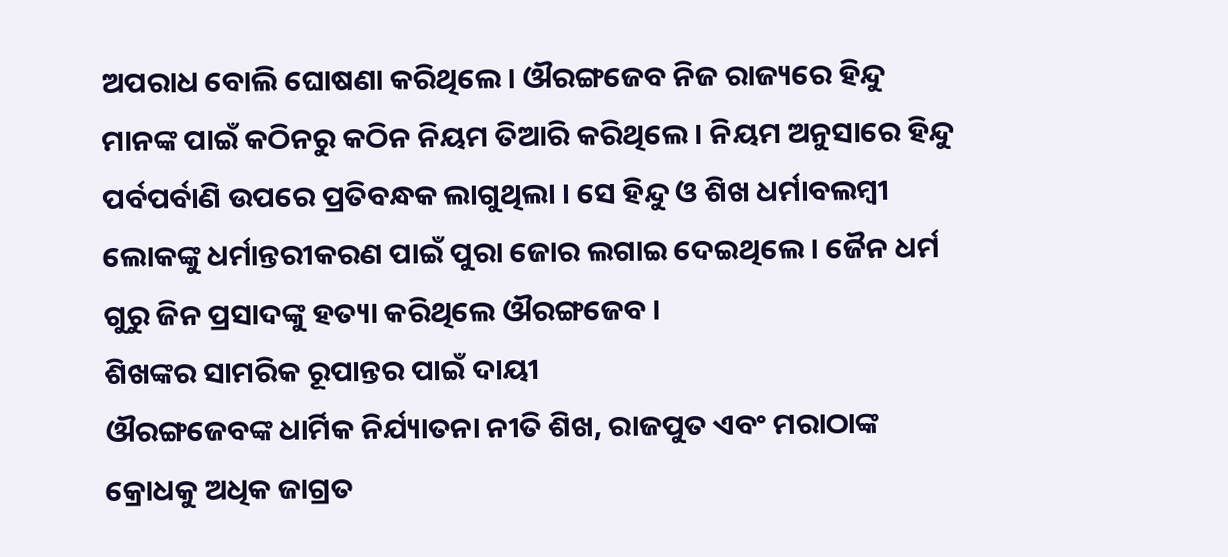ଅପରାଧ ବୋଲି ଘୋଷଣା କରିଥିଲେ। ଔରଙ୍ଗଜେବ ନିଜ ରାଜ୍ୟରେ ହିନ୍ଦୁ ମାନଙ୍କ ପାଇଁ କଠିନରୁ କଠିନ ନିୟମ ତିଆରି କରିଥିଲେ । ନିୟମ ଅନୁସାରେ ହିନ୍ଦୁ ପର୍ବପର୍ବାଣି ଉପରେ ପ୍ରତିବନ୍ଧକ ଲାଗୁଥିଲା । ସେ ହିନ୍ଦୁ ଓ ଶିଖ ଧର୍ମାବଲମ୍ବୀ ଲୋକଙ୍କୁ ଧର୍ମାନ୍ତରୀକରଣ ପାଇଁ ପୁରା ଜୋର ଲଗାଇ ଦେଇଥିଲେ । ଜୈନ ଧର୍ମ ଗୁରୁ ଜିନ ପ୍ରସାଦଙ୍କୁ ହତ୍ୟା କରିଥିଲେ ଔରଙ୍ଗଜେବ ।
ଶିଖଙ୍କର ସାମରିକ ରୂପାନ୍ତର ପାଇଁ ଦାୟୀ
ଔରଙ୍ଗଜେବଙ୍କ ଧାର୍ମିକ ନିର୍ଯ୍ୟାତନା ନୀତି ଶିଖ, ରାଜପୁତ ଏବଂ ମରାଠାଙ୍କ କ୍ରୋଧକୁ ଅଧିକ ଜାଗ୍ରତ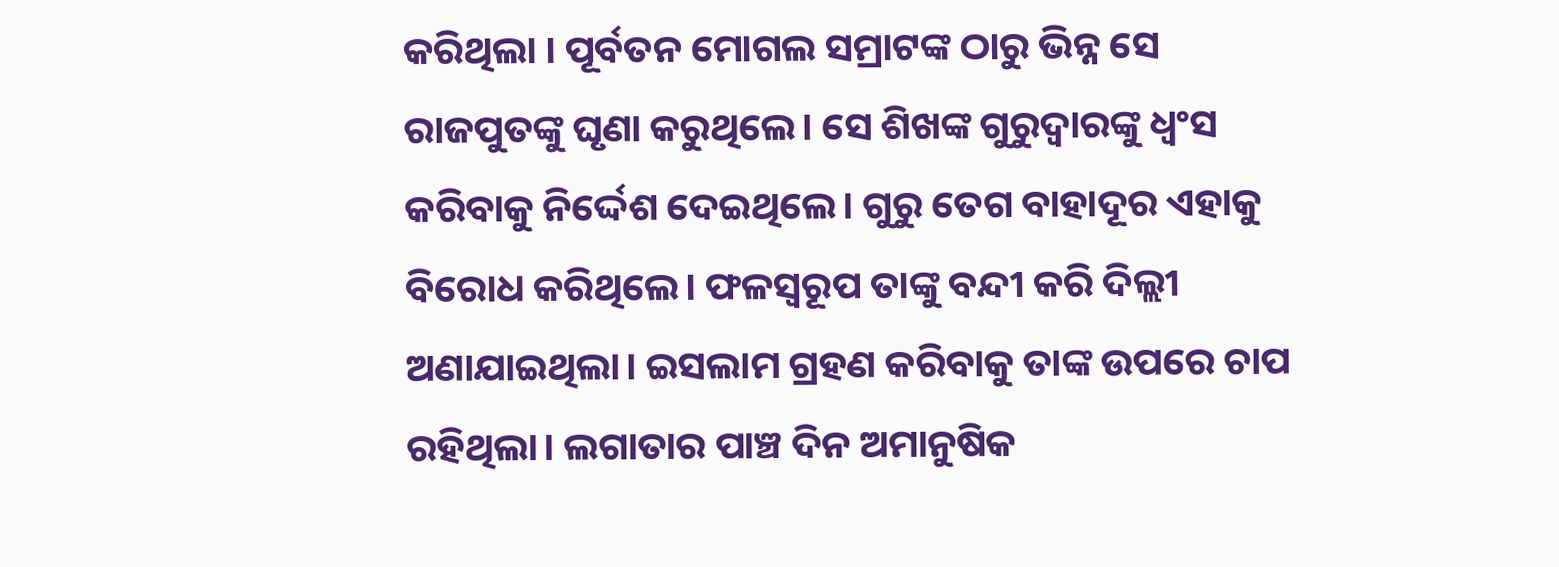କରିଥିଲା । ପୂର୍ବତନ ମୋଗଲ ସମ୍ରାଟଙ୍କ ଠାରୁ ଭିନ୍ନ ସେ ରାଜପୁତଙ୍କୁ ଘୃଣା କରୁଥିଲେ। ସେ ଶିଖଙ୍କ ଗୁରୁଦ୍ୱାରଙ୍କୁ ଧ୍ୱଂସ କରିବାକୁ ନିର୍ଦ୍ଦେଶ ଦେଇଥିଲେ। ଗୁରୁ ତେଗ ବାହାଦୂର ଏହାକୁ ବିରୋଧ କରିଥିଲେ। ଫଳସ୍ୱରୂପ ତାଙ୍କୁ ବନ୍ଦୀ କରି ଦିଲ୍ଲୀ ଅଣାଯାଇଥିଲା। ଇସଲାମ ଗ୍ରହଣ କରିବାକୁ ତାଙ୍କ ଉପରେ ଚାପ ରହିଥିଲା। ଲଗାତାର ପାଞ୍ଚ ଦିନ ଅମାନୁଷିକ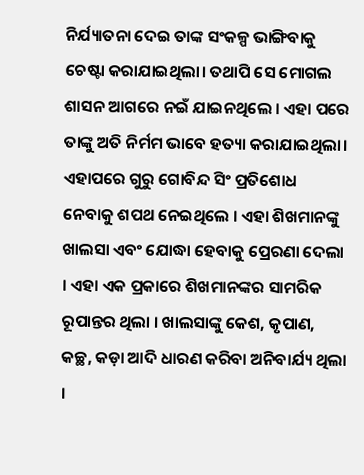ନିର୍ଯ୍ୟାତନା ଦେଇ ତାଙ୍କ ସଂକଳ୍ପ ଭାଙ୍ଗିବାକୁ ଚେଷ୍ଟା କରାଯାଇଥିଲା। ତଥାପି ସେ ମୋଗଲ ଶାସନ ଆଗରେ ନଇଁ ଯାଇନଥିଲେ । ଏହା ପରେ ତାଙ୍କୁ ଅତି ନିର୍ମମ ଭାବେ ହତ୍ୟା କରାଯାଇଥିଲା। ଏହାପରେ ଗୁରୁ ଗୋବିନ୍ଦ ସିଂ ପ୍ରତିଶୋଧ ନେବାକୁ ଶପଥ ନେଇଥିଲେ । ଏହା ଶିଖମାନଙ୍କୁ ଖାଲସା ଏବଂ ଯୋଦ୍ଧା ହେବାକୁ ପ୍ରେରଣା ଦେଲା । ଏହା ଏକ ପ୍ରକାରେ ଶିଖମାନଙ୍କର ସାମରିକ ରୂପାନ୍ତର ଥିଲା । ଖାଲସାଙ୍କୁ କେଶ, କୃପାଣ, କଚ୍ଛ, କଡ଼ା ଆଦି ଧାରଣ କରିବା ଅନିବାର୍ଯ୍ୟ ଥିଲା ।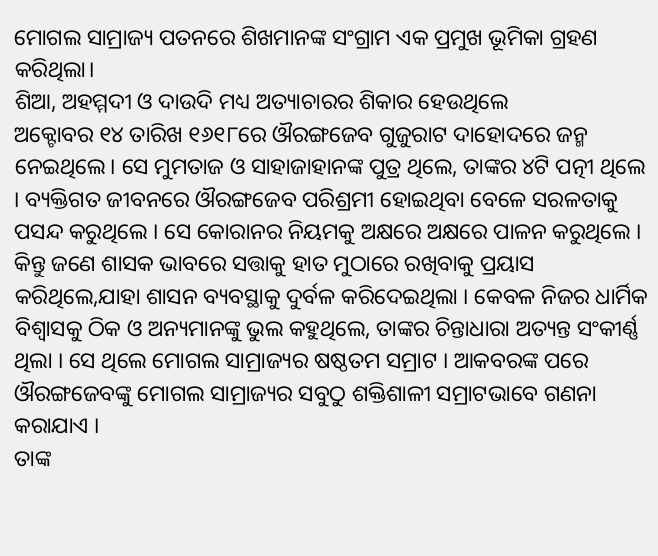ମୋଗଲ ସାମ୍ରାଜ୍ୟ ପତନରେ ଶିଖମାନଙ୍କ ସଂଗ୍ରାମ ଏକ ପ୍ରମୁଖ ଭୂମିକା ଗ୍ରହଣ କରିଥିଲା।
ଶିଆ, ଅହମ୍ମଦୀ ଓ ଦାଉଦି ମଧ୍ୟ ଅତ୍ୟାଚାରର ଶିକାର ହେଉଥିଲେ
ଅକ୍ଟୋବର ୧୪ ତାରିଖ ୧୬୧୮ରେ ଔରଙ୍ଗଜେବ ଗୁଜୁରାଟ ଦାହୋଦରେ ଜନ୍ମ ନେଇଥିଲେ। ସେ ମୁମତାଜ ଓ ସାହାଜାହାନଙ୍କ ପୁତ୍ର ଥିଲେ, ତାଙ୍କର ୪ଟି ପତ୍ନୀ ଥିଲେ । ବ୍ୟକ୍ତିଗତ ଜୀବନରେ ଔରଙ୍ଗଜେବ ପରିଶ୍ରମୀ ହୋଇଥିବା ବେଳେ ସରଳତାକୁ ପସନ୍ଦ କରୁଥିଲେ । ସେ କୋରାନର ନିୟମକୁ ଅକ୍ଷରେ ଅକ୍ଷରେ ପାଳନ କରୁଥିଲେ । କିନ୍ତୁ ଜଣେ ଶାସକ ଭାବରେ ସତ୍ତାକୁ ହାତ ମୁଠାରେ ରଖିବାକୁ ପ୍ରୟାସ କରିଥିଲେ,ଯାହା ଶାସନ ବ୍ୟବସ୍ଥାକୁ ଦୁର୍ବଳ କରିଦେଇଥିଲା । କେବଳ ନିଜର ଧାର୍ମିକ ବିଶ୍ୱାସକୁ ଠିକ ଓ ଅନ୍ୟମାନଙ୍କୁ ଭୁଲ କହୁଥିଲେ, ତାଙ୍କର ଚିନ୍ତାଧାରା ଅତ୍ୟନ୍ତ ସଂକୀର୍ଣ୍ଣ ଥିଲା । ସେ ଥିଲେ ମୋଗଲ ସାମ୍ରାଜ୍ୟର ଷଷ୍ଠତମ ସମ୍ରାଟ । ଆକବରଙ୍କ ପରେ ଔରଙ୍ଗଜେବଙ୍କୁ ମୋଗଲ ସାମ୍ରାଜ୍ୟର ସବୁଠୁ ଶକ୍ତିଶାଳୀ ସମ୍ରାଟଭାବେ ଗଣନା କରାଯାଏ ।
ତାଙ୍କ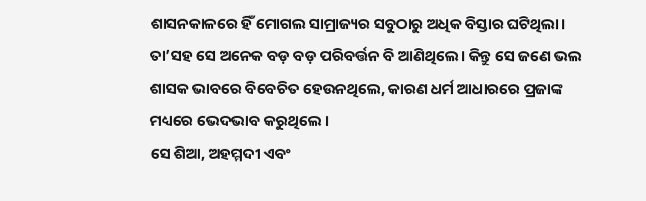ଶାସନକାଳରେ ହିଁ ମୋଗଲ ସାମ୍ରାଜ୍ୟର ସବୁଠାରୁ ଅଧିକ ବିସ୍ତାର ଘଟିଥିଲା। ତା’ସହ ସେ ଅନେକ ବଡ଼ ବଡ଼ ପରିବର୍ତ୍ତନ ବି ଆଣିଥିଲେ। କିନ୍ତୁ ସେ ଜଣେ ଭଲ ଶାସକ ଭାବରେ ବିବେଚିତ ହେଉନଥିଲେ, କାରଣ ଧର୍ମ ଆଧାରରେ ପ୍ରଜାଙ୍କ ମଧ୍ୟରେ ଭେଦଭାବ କରୁଥିଲେ ।
ସେ ଶିଆ, ଅହମ୍ମଦୀ ଏବଂ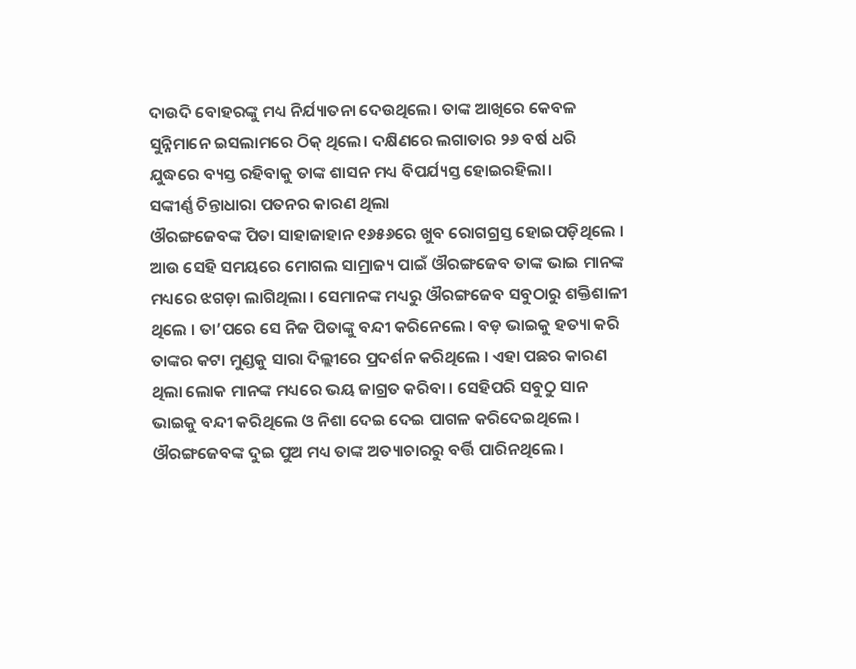ଦାଉଦି ବୋହରଙ୍କୁ ମଧ୍ୟ ନିର୍ଯ୍ୟାତନା ଦେଉଥିଲେ। ତାଙ୍କ ଆଖିରେ କେବଳ ସୁନ୍ନିମାନେ ଇସଲାମରେ ଠିକ୍ ଥିଲେ। ଦକ୍ଷିଣରେ ଲଗାତାର ୨୬ ବର୍ଷ ଧରି ଯୁଦ୍ଧରେ ବ୍ୟସ୍ତ ରହିବାକୁ ତାଙ୍କ ଶାସନ ମଧ୍ୟ ବିପର୍ଯ୍ୟସ୍ତ ହୋଇରହିଲା।
ସଙ୍କୀର୍ଣ୍ଣ ଚିନ୍ତାଧାରା ପତନର କାରଣ ଥିଲା
ଔରଙ୍ଗଜେବଙ୍କ ପିତା ସାହାଜାହାନ ୧୬୫୬ରେ ଖୁବ ରୋଗଗ୍ରସ୍ତ ହୋଇପଡ଼ିଥିଲେ । ଆଉ ସେହି ସମୟରେ ମୋଗଲ ସାମ୍ରାଜ୍ୟ ପାଇଁ ଔରଙ୍ଗଜେବ ତାଙ୍କ ଭାଇ ମାନଙ୍କ ମଧ୍ୟରେ ଝଗଡ଼ା ଲାଗିଥିଲା । ସେମାନଙ୍କ ମଧ୍ୟରୁ ଔରଙ୍ଗଜେବ ସବୁଠାରୁ ଶକ୍ତିଶାଳୀ ଥିଲେ । ତା’ପରେ ସେ ନିଜ ପିତାଙ୍କୁ ବନ୍ଦୀ କରିନେଲେ । ବଡ଼ ଭାଇକୁ ହତ୍ୟା କରି ତାଙ୍କର କଟା ମୁଣ୍ଡକୁ ସାରା ଦିଲ୍ଲୀରେ ପ୍ରଦର୍ଶନ କରିଥିଲେ । ଏହା ପଛର କାରଣ ଥିଲା ଲୋକ ମାନଙ୍କ ମଧ୍ୟରେ ଭୟ ଜାଗ୍ରତ କରିବା । ସେହିପରି ସବୁଠୁ ସାନ ଭାଇକୁ ବନ୍ଦୀ କରିଥିଲେ ଓ ନିଶା ଦେଇ ଦେଇ ପାଗଳ କରିଦେଇଥିଲେ । ଔରଙ୍ଗଜେବଙ୍କ ଦୁଇ ପୁଅ ମଧ୍ୟ ତାଙ୍କ ଅତ୍ୟାଚାରରୁ ବର୍ତ୍ତି ପାରିନଥିଲେ ।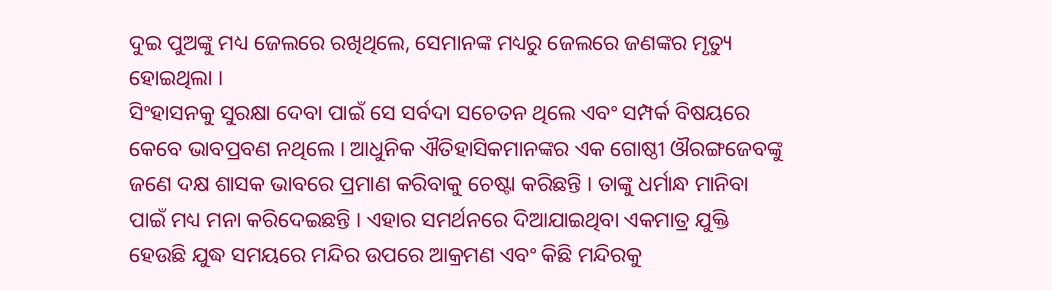ଦୁଇ ପୁଅଙ୍କୁ ମଧ୍ୟ ଜେଲରେ ରଖିଥିଲେ, ସେମାନଙ୍କ ମଧ୍ୟରୁ ଜେଲରେ ଜଣଙ୍କର ମୃତ୍ୟୁ ହୋଇଥିଲା ।
ସିଂହାସନକୁ ସୁରକ୍ଷା ଦେବା ପାଇଁ ସେ ସର୍ବଦା ସଚେତନ ଥିଲେ ଏବଂ ସମ୍ପର୍କ ବିଷୟରେ କେବେ ଭାବପ୍ରବଣ ନଥିଲେ । ଆଧୁନିକ ଐତିହାସିକମାନଙ୍କର ଏକ ଗୋଷ୍ଠୀ ଔରଙ୍ଗଜେବଙ୍କୁ ଜଣେ ଦକ୍ଷ ଶାସକ ଭାବରେ ପ୍ରମାଣ କରିବାକୁ ଚେଷ୍ଟା କରିଛନ୍ତି । ତାଙ୍କୁ ଧର୍ମାନ୍ଧ ମାନିବା ପାଇଁ ମଧ୍ୟ ମନା କରିଦେଇଛନ୍ତି । ଏହାର ସମର୍ଥନରେ ଦିଆଯାଇଥିବା ଏକମାତ୍ର ଯୁକ୍ତି ହେଉଛି ଯୁଦ୍ଧ ସମୟରେ ମନ୍ଦିର ଉପରେ ଆକ୍ରମଣ ଏବଂ କିଛି ମନ୍ଦିରକୁ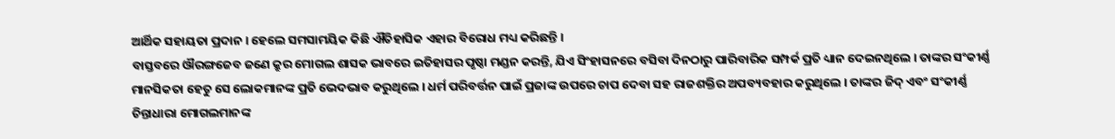ଆର୍ଥିକ ସହାୟତା ପ୍ରଦାନ । ହେଲେ ସମସାମୟିକ କିଛି ଐତିହାସିକ ଏହାର ବିରୋଧ ମଧ୍ୟ କରିଛନ୍ତି ।
ବାସ୍ତବରେ ଔରଙ୍ଗଜେବ ଜଣେ କ୍ରୁର ମୋଗଲ ଶାସକ ଭାବରେ ଇତିହାସର ପୃଷ୍ଠା ମଣ୍ଡନ କରନ୍ତି, ଯିଏ ସିଂହାସନରେ ବସିବା ଦିନଠାରୁ ପାରିବାରିକ ସମ୍ପର୍କ ପ୍ରତି ଧ୍ୟାନ ଦେଇନଥିଲେ । ତାଙ୍କର ସଂକୀର୍ଣ୍ଣ ମାନସିକତା ହେତୁ ସେ ଲୋକମାନଙ୍କ ପ୍ରତି ଭେଦଭାବ କରୁଥିଲେ । ଧର୍ମ ପରିବର୍ତ୍ତନ ପାଇଁ ପ୍ରଜାଙ୍କ ଉପରେ ଚାପ ଦେବା ସହ ରାଜଶକ୍ତିର ଅପବ୍ୟବହାର କରୁଥିଲେ । ତାଙ୍କର ଜିଦ୍ ଏବଂ ସଂକୀର୍ଣ୍ଣ ଚିନ୍ତାଧାରା ମୋଗଲମାନଙ୍କ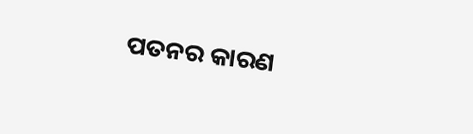ପତନର କାରଣ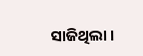ସାଜିଥିଲା ।